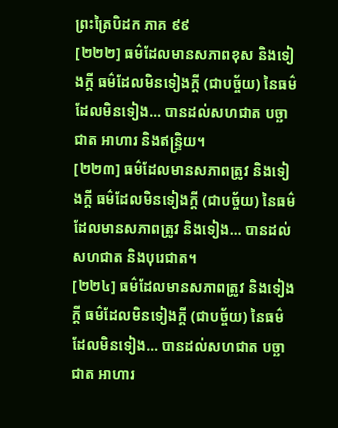ព្រះត្រៃបិដក ភាគ ៩៩
[២២២] ធម៌ដែលមានសភាពខុស និងទៀងក្តី ធម៌ដែលមិនទៀងក្តី (ជាបច្ច័យ) នៃធម៌ដែលមិនទៀង… បានដល់សហជាត បច្ឆាជាត អាហារ និងឥន្ទ្រិយ។
[២២៣] ធម៌ដែលមានសភាពត្រូវ និងទៀងក្តី ធម៌ដែលមិនទៀងក្តី (ជាបច្ច័យ) នៃធម៌ដែលមានសភាពត្រូវ និងទៀង… បានដល់សហជាត និងបុរេជាត។
[២២៤] ធម៌ដែលមានសភាពត្រូវ និងទៀងក្តី ធម៌ដែលមិនទៀងក្តី (ជាបច្ច័យ) នៃធម៌ដែលមិនទៀង… បានដល់សហជាត បច្ឆាជាត អាហារ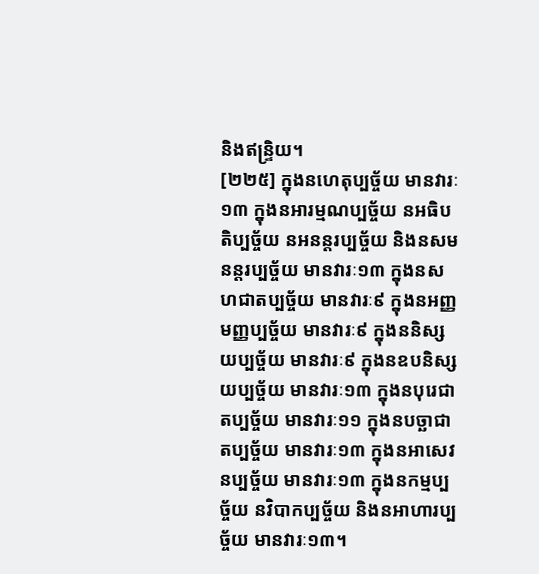និងឥន្ទ្រិយ។
[២២៥] ក្នុងនហេតុប្បច្ច័យ មានវារៈ១៣ ក្នុងនអារម្មណប្បច្ច័យ នអធិបតិប្បច្ច័យ នអនន្តរប្បច្ច័យ និងនសមនន្តរប្បច្ច័យ មានវារៈ១៣ ក្នុងនសហជាតប្បច្ច័យ មានវារៈ៩ ក្នុងនអញ្ញមញ្ញប្បច្ច័យ មានវារៈ៩ ក្នុងននិស្សយប្បច្ច័យ មានវារៈ៩ ក្នុងនឧបនិស្សយប្បច្ច័យ មានវារៈ១៣ ក្នុងនបុរេជាតប្បច្ច័យ មានវារៈ១១ ក្នុងនបច្ឆាជាតប្បច្ច័យ មានវារៈ១៣ ក្នុងនអាសេវនប្បច្ច័យ មានវារៈ១៣ ក្នុងនកម្មប្បច្ច័យ នវិបាកប្បច្ច័យ និងនអាហារប្បច្ច័យ មានវារៈ១៣។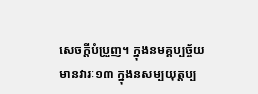សេចក្តីបំប្រួញ។ ក្នុងនមគ្គប្បច្ច័យ មានវារៈ១៣ ក្នុងនសម្បយុត្តប្ប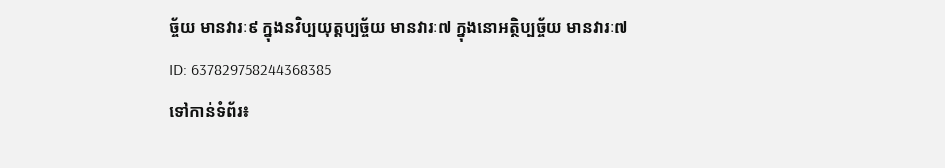ច្ច័យ មានវារៈ៩ ក្នុងនវិប្បយុត្តប្បច្ច័យ មានវារៈ៧ ក្នុងនោអត្ថិប្បច្ច័យ មានវារៈ៧
ID: 637829758244368385
ទៅកាន់ទំព័រ៖